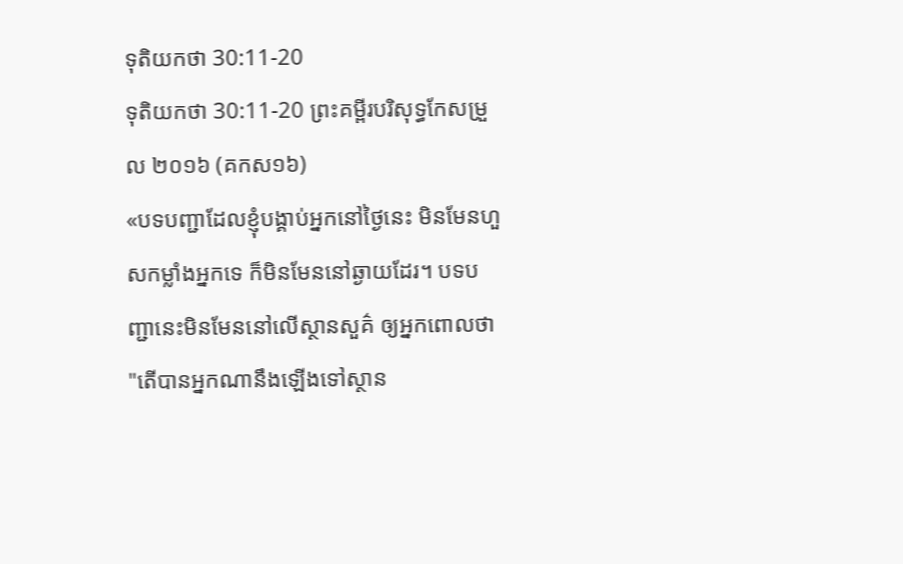ទុតិយកថា 30:11-20
ទុតិយកថា 30:11-20 ព្រះគម្ពីរបរិសុទ្ធកែសម្រួល ២០១៦ (គកស១៦)
«បទបញ្ជាដែលខ្ញុំបង្គាប់អ្នកនៅថ្ងៃនេះ មិនមែនហួសកម្លាំងអ្នកទេ ក៏មិនមែននៅឆ្ងាយដែរ។ បទបញ្ជានេះមិនមែននៅលើស្ថានសួគ៌ ឲ្យអ្នកពោលថា "តើបានអ្នកណានឹងឡើងទៅស្ថាន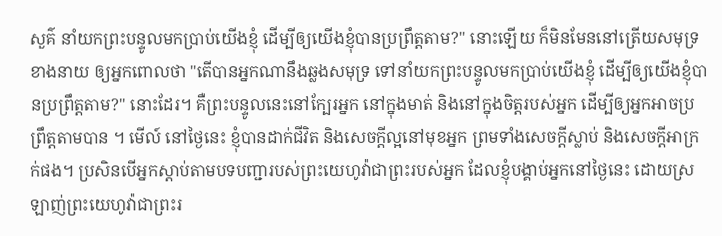សួគ៌ នាំយកព្រះបន្ទូលមកប្រាប់យើងខ្ញុំ ដើម្បីឲ្យយើងខ្ញុំបានប្រព្រឹត្តតាម?" នោះឡើយ ក៏មិនមែននៅត្រើយសមុទ្រខាងនាយ ឲ្យអ្នកពោលថា "តើបានអ្នកណានឹងឆ្លងសមុទ្រ ទៅនាំយកព្រះបន្ទូលមកប្រាប់យើងខ្ញុំ ដើម្បីឲ្យយើងខ្ញុំបានប្រព្រឹត្តតាម?" នោះដែរ។ គឺព្រះបន្ទូលនេះនៅក្បែរអ្នក នៅក្នុងមាត់ និងនៅក្នុងចិត្តរបស់អ្នក ដើម្បីឲ្យអ្នកអាចប្រព្រឹត្តតាមបាន ។ មើល៍ នៅថ្ងៃនេះ ខ្ញុំបានដាក់ជីវិត និងសេចក្ដីល្អនៅមុខអ្នក ព្រមទាំងសេចក្ដីស្លាប់ និងសេចក្ដីអាក្រក់ផង។ ប្រសិនបើអ្នកស្ដាប់តាមបទបញ្ជារបស់ព្រះយេហូវ៉ាជាព្រះរបស់អ្នក ដែលខ្ញុំបង្គាប់អ្នកនៅថ្ងៃនេះ ដោយស្រឡាញ់ព្រះយេហូវ៉ាជាព្រះរ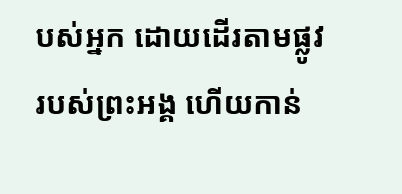បស់អ្នក ដោយដើរតាមផ្លូវរបស់ព្រះអង្គ ហើយកាន់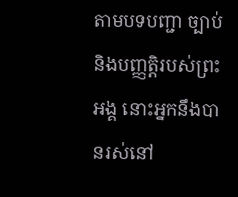តាមបទបញ្ជា ច្បាប់ និងបញ្ញត្តិរបស់ព្រះអង្គ នោះអ្នកនឹងបានរស់នៅ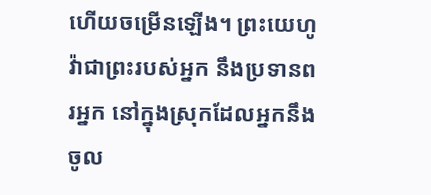ហើយចម្រើនឡើង។ ព្រះយេហូវ៉ាជាព្រះរបស់អ្នក នឹងប្រទានពរអ្នក នៅក្នុងស្រុកដែលអ្នកនឹងចូល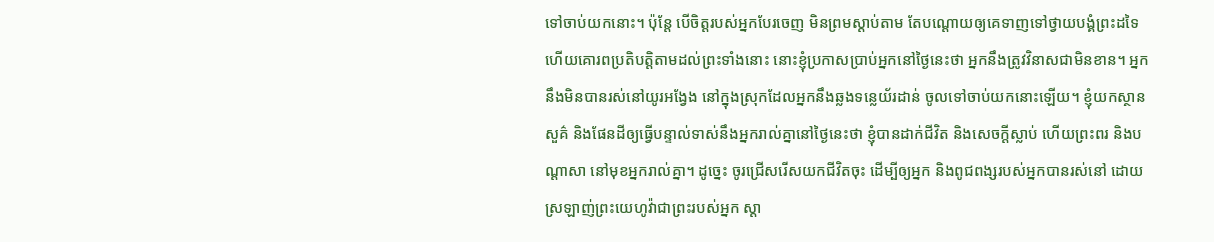ទៅចាប់យកនោះ។ ប៉ុន្តែ បើចិត្តរបស់អ្នកបែរចេញ មិនព្រមស្តាប់តាម តែបណ្ដោយឲ្យគេទាញទៅថ្វាយបង្គំព្រះដទៃ ហើយគោរពប្រតិបត្តិតាមដល់ព្រះទាំងនោះ នោះខ្ញុំប្រកាសប្រាប់អ្នកនៅថ្ងៃនេះថា អ្នកនឹងត្រូវវិនាសជាមិនខាន។ អ្នកនឹងមិនបានរស់នៅយូរអង្វែង នៅក្នុងស្រុកដែលអ្នកនឹងឆ្លងទន្លេយ័រដាន់ ចូលទៅចាប់យកនោះឡើយ។ ខ្ញុំយកស្ថានសួគ៌ និងផែនដីឲ្យធ្វើបន្ទាល់ទាស់នឹងអ្នករាល់គ្នានៅថ្ងៃនេះថា ខ្ញុំបានដាក់ជីវិត និងសេចក្ដីស្លាប់ ហើយព្រះពរ និងបណ្ដាសា នៅមុខអ្នករាល់គ្នា។ ដូច្នេះ ចូរជ្រើសរើសយកជីវិតចុះ ដើម្បីឲ្យអ្នក និងពូជពង្សរបស់អ្នកបានរស់នៅ ដោយស្រឡាញ់ព្រះយេហូវ៉ាជាព្រះរបស់អ្នក ស្តា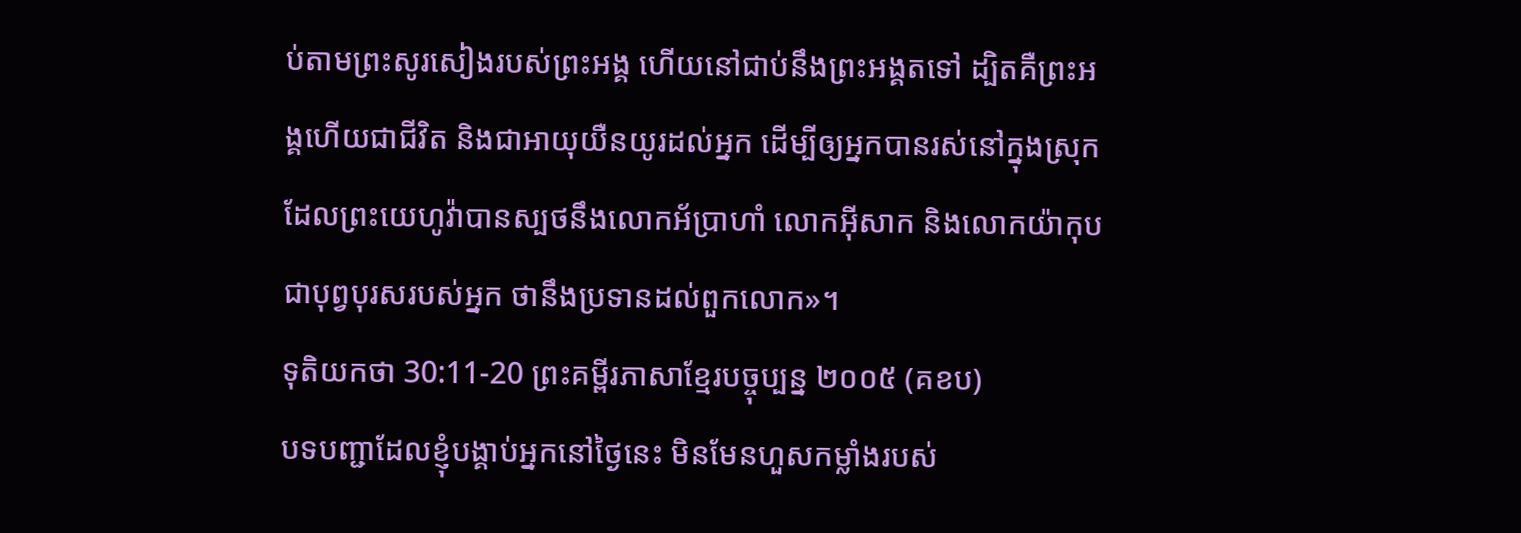ប់តាមព្រះសូរសៀងរបស់ព្រះអង្គ ហើយនៅជាប់នឹងព្រះអង្គតទៅ ដ្បិតគឺព្រះអង្គហើយជាជីវិត និងជាអាយុយឺនយូរដល់អ្នក ដើម្បីឲ្យអ្នកបានរស់នៅក្នុងស្រុកដែលព្រះយេហូវ៉ាបានស្បថនឹងលោកអ័ប្រាហាំ លោកអ៊ីសាក និងលោកយ៉ាកុប ជាបុព្វបុរសរបស់អ្នក ថានឹងប្រទានដល់ពួកលោក»។
ទុតិយកថា 30:11-20 ព្រះគម្ពីរភាសាខ្មែរបច្ចុប្បន្ន ២០០៥ (គខប)
បទបញ្ជាដែលខ្ញុំបង្គាប់អ្នកនៅថ្ងៃនេះ មិនមែនហួសកម្លាំងរបស់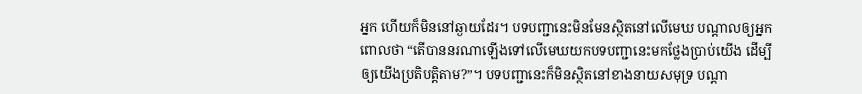អ្នក ហើយក៏មិននៅឆ្ងាយដែរ។ បទបញ្ជានេះមិនមែនស្ថិតនៅលើមេឃ បណ្ដាលឲ្យអ្នកពោលថា “តើបាននរណាឡើងទៅលើមេឃយកបទបញ្ជានេះមកថ្លែងប្រាប់យើង ដើម្បីឲ្យយើងប្រតិបត្តិតាម?”។ បទបញ្ជានេះក៏មិនស្ថិតនៅខាងនាយសមុទ្រ បណ្ដា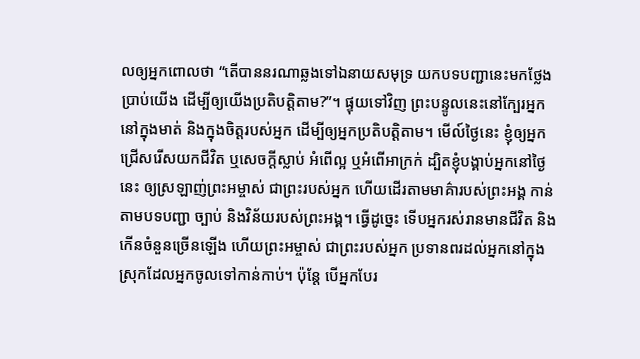លឲ្យអ្នកពោលថា “តើបាននរណាឆ្លងទៅឯនាយសមុទ្រ យកបទបញ្ជានេះមកថ្លែងប្រាប់យើង ដើម្បីឲ្យយើងប្រតិបត្តិតាម?”។ ផ្ទុយទៅវិញ ព្រះបន្ទូលនេះនៅក្បែរអ្នក នៅក្នុងមាត់ និងក្នុងចិត្តរបស់អ្នក ដើម្បីឲ្យអ្នកប្រតិបត្តិតាម។ មើល៍ថ្ងៃនេះ ខ្ញុំឲ្យអ្នកជ្រើសរើសយកជីវិត ឬសេចក្ដីស្លាប់ អំពើល្អ ឬអំពើអាក្រក់ ដ្បិតខ្ញុំបង្គាប់អ្នកនៅថ្ងៃនេះ ឲ្យស្រឡាញ់ព្រះអម្ចាស់ ជាព្រះរបស់អ្នក ហើយដើរតាមមាគ៌ារបស់ព្រះអង្គ កាន់តាមបទបញ្ជា ច្បាប់ និងវិន័យរបស់ព្រះអង្គ។ ធ្វើដូច្នេះ ទើបអ្នករស់រានមានជីវិត និងកើនចំនួនច្រើនឡើង ហើយព្រះអម្ចាស់ ជាព្រះរបស់អ្នក ប្រទានពរដល់អ្នកនៅក្នុងស្រុកដែលអ្នកចូលទៅកាន់កាប់។ ប៉ុន្តែ បើអ្នកបែរ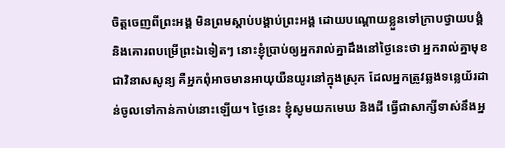ចិត្តចេញពីព្រះអង្គ មិនព្រមស្ដាប់បង្គាប់ព្រះអង្គ ដោយបណ្ដោយខ្លួនទៅក្រាបថ្វាយបង្គំ និងគោរពបម្រើព្រះឯទៀតៗ នោះខ្ញុំប្រាប់ឲ្យអ្នករាល់គ្នាដឹងនៅថ្ងៃនេះថា អ្នករាល់គ្នាមុខជាវិនាសសូន្យ គឺអ្នកពុំអាចមានអាយុយឺនយូរនៅក្នុងស្រុក ដែលអ្នកត្រូវឆ្លងទន្លេយ័រដាន់ចូលទៅកាន់កាប់នោះឡើយ។ ថ្ងៃនេះ ខ្ញុំសូមយកមេឃ និងដី ធ្វើជាសាក្សីទាស់នឹងអ្ន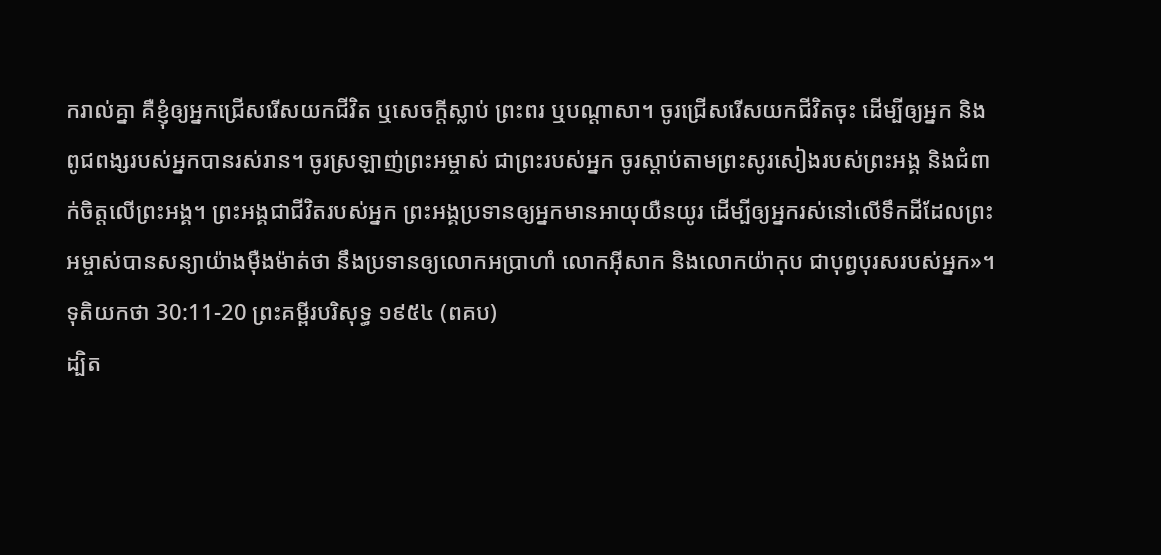ករាល់គ្នា គឺខ្ញុំឲ្យអ្នកជ្រើសរើសយកជីវិត ឬសេចក្ដីស្លាប់ ព្រះពរ ឬបណ្ដាសា។ ចូរជ្រើសរើសយកជីវិតចុះ ដើម្បីឲ្យអ្នក និងពូជពង្សរបស់អ្នកបានរស់រាន។ ចូរស្រឡាញ់ព្រះអម្ចាស់ ជាព្រះរបស់អ្នក ចូរស្ដាប់តាមព្រះសូរសៀងរបស់ព្រះអង្គ និងជំពាក់ចិត្តលើព្រះអង្គ។ ព្រះអង្គជាជីវិតរបស់អ្នក ព្រះអង្គប្រទានឲ្យអ្នកមានអាយុយឺនយូរ ដើម្បីឲ្យអ្នករស់នៅលើទឹកដីដែលព្រះអម្ចាស់បានសន្យាយ៉ាងម៉ឺងម៉ាត់ថា នឹងប្រទានឲ្យលោកអប្រាហាំ លោកអ៊ីសាក និងលោកយ៉ាកុប ជាបុព្វបុរសរបស់អ្នក»។
ទុតិយកថា 30:11-20 ព្រះគម្ពីរបរិសុទ្ធ ១៩៥៤ (ពគប)
ដ្បិត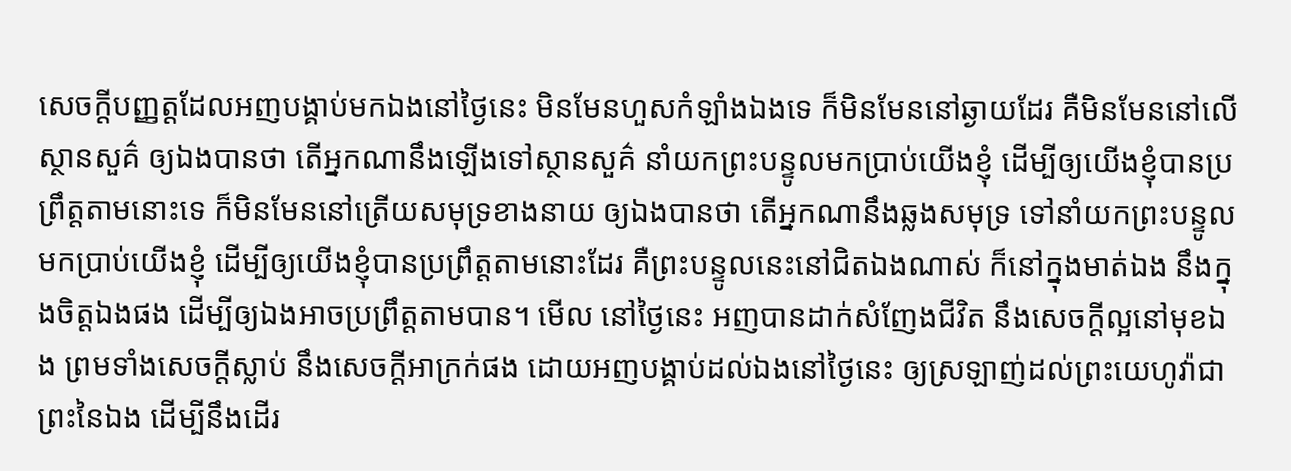សេចក្ដីបញ្ញត្តដែលអញបង្គាប់មកឯងនៅថ្ងៃនេះ មិនមែនហួសកំឡាំងឯងទេ ក៏មិនមែននៅឆ្ងាយដែរ គឺមិនមែននៅលើស្ថានសួគ៌ ឲ្យឯងបានថា តើអ្នកណានឹងឡើងទៅស្ថានសួគ៌ នាំយកព្រះបន្ទូលមកប្រាប់យើងខ្ញុំ ដើម្បីឲ្យយើងខ្ញុំបានប្រព្រឹត្តតាមនោះទេ ក៏មិនមែននៅត្រើយសមុទ្រខាងនាយ ឲ្យឯងបានថា តើអ្នកណានឹងឆ្លងសមុទ្រ ទៅនាំយកព្រះបន្ទូលមកប្រាប់យើងខ្ញុំ ដើម្បីឲ្យយើងខ្ញុំបានប្រព្រឹត្តតាមនោះដែរ គឺព្រះបន្ទូលនេះនៅជិតឯងណាស់ ក៏នៅក្នុងមាត់ឯង នឹងក្នុងចិត្តឯងផង ដើម្បីឲ្យឯងអាចប្រព្រឹត្តតាមបាន។ មើល នៅថ្ងៃនេះ អញបានដាក់សំញែងជីវិត នឹងសេចក្ដីល្អនៅមុខឯង ព្រមទាំងសេចក្ដីស្លាប់ នឹងសេចក្ដីអាក្រក់ផង ដោយអញបង្គាប់ដល់ឯងនៅថ្ងៃនេះ ឲ្យស្រឡាញ់ដល់ព្រះយេហូវ៉ាជាព្រះនៃឯង ដើម្បីនឹងដើរ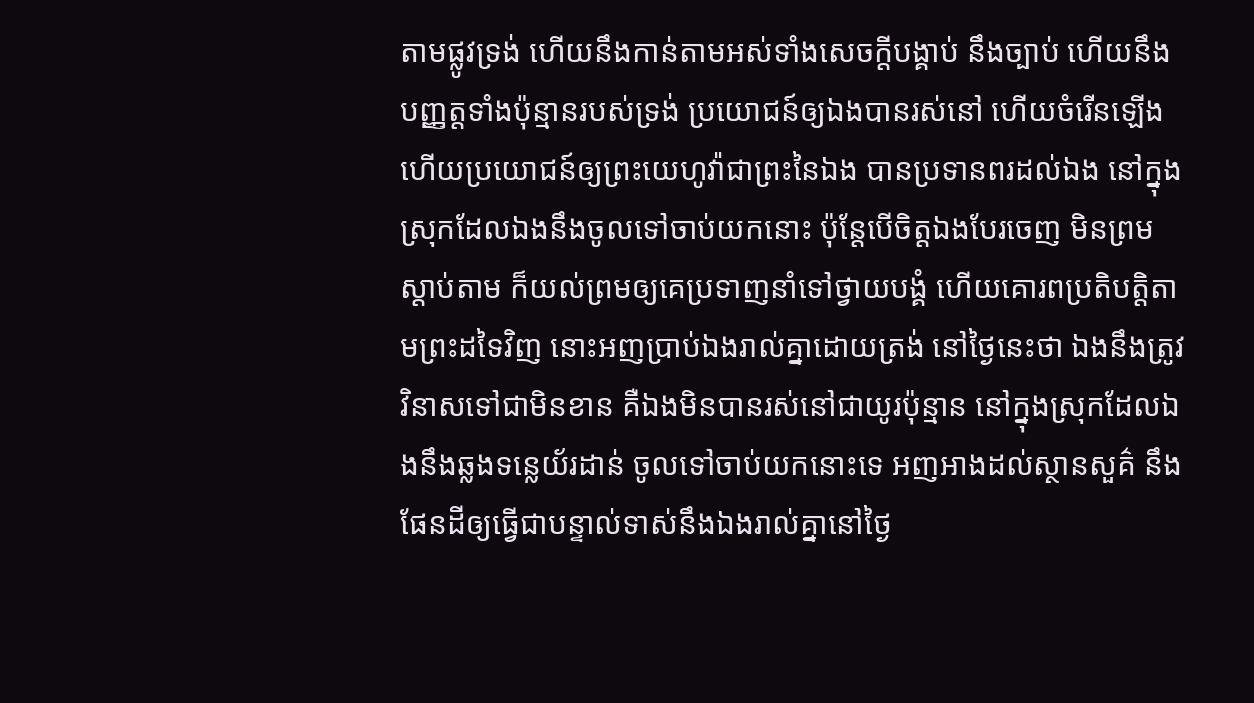តាមផ្លូវទ្រង់ ហើយនឹងកាន់តាមអស់ទាំងសេចក្ដីបង្គាប់ នឹងច្បាប់ ហើយនឹងបញ្ញត្តទាំងប៉ុន្មានរបស់ទ្រង់ ប្រយោជន៍ឲ្យឯងបានរស់នៅ ហើយចំរើនឡើង ហើយប្រយោជន៍ឲ្យព្រះយេហូវ៉ាជាព្រះនៃឯង បានប្រទានពរដល់ឯង នៅក្នុងស្រុកដែលឯងនឹងចូលទៅចាប់យកនោះ ប៉ុន្តែបើចិត្តឯងបែរចេញ មិនព្រមស្តាប់តាម ក៏យល់ព្រមឲ្យគេប្រទាញនាំទៅថ្វាយបង្គំ ហើយគោរពប្រតិបត្តិតាមព្រះដទៃវិញ នោះអញប្រាប់ឯងរាល់គ្នាដោយត្រង់ នៅថ្ងៃនេះថា ឯងនឹងត្រូវវិនាសទៅជាមិនខាន គឺឯងមិនបានរស់នៅជាយូរប៉ុន្មាន នៅក្នុងស្រុកដែលឯងនឹងឆ្លងទន្លេយ័រដាន់ ចូលទៅចាប់យកនោះទេ អញអាងដល់ស្ថានសួគ៌ នឹងផែនដីឲ្យធ្វើជាបន្ទាល់ទាស់នឹងឯងរាល់គ្នានៅថ្ងៃ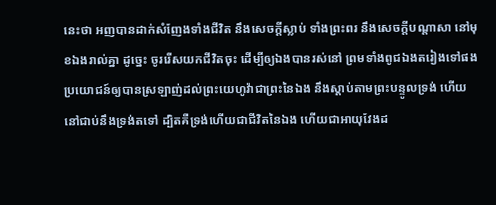នេះថា អញបានដាក់សំញែងទាំងជីវិត នឹងសេចក្ដីស្លាប់ ទាំងព្រះពរ នឹងសេចក្ដីបណ្តាសា នៅមុខឯងរាល់គ្នា ដូច្នេះ ចូររើសយកជីវិតចុះ ដើម្បីឲ្យឯងបានរស់នៅ ព្រមទាំងពូជឯងតរៀងទៅផង ប្រយោជន៍ឲ្យបានស្រឡាញ់ដល់ព្រះយេហូវ៉ាជាព្រះនៃឯង នឹងស្តាប់តាមព្រះបន្ទូលទ្រង់ ហើយនៅជាប់នឹងទ្រង់តទៅ ដ្បិតគឺទ្រង់ហើយជាជីវិតនៃឯង ហើយជាអាយុវែងដ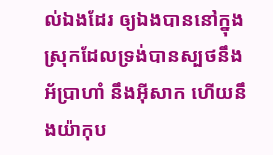ល់ឯងដែរ ឲ្យឯងបាននៅក្នុងស្រុកដែលទ្រង់បានស្បថនឹងអ័ប្រាហាំ នឹងអ៊ីសាក ហើយនឹងយ៉ាកុប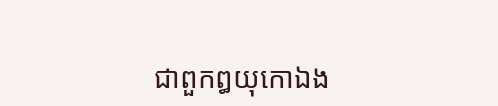ជាពួកឰយុកោឯង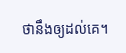ថានឹងឲ្យដល់គេ។